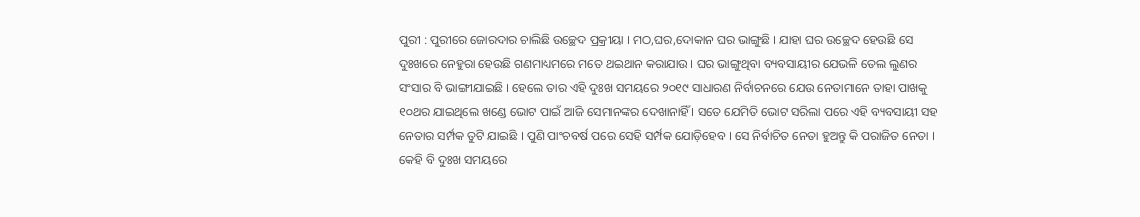ପୁରୀ : ପୁରୀରେ ଜୋରଦାର ଚାଲିଛି ଉଚ୍ଛେଦ ପ୍ରକ୍ରୀୟା । ମଠ,ଘର,ଦୋକାନ ଘର ଭାଙ୍ଗୁଛି । ଯାହା ଘର ଉଚ୍ଛେଦ ହେଉଛି ସେ ଦୁଃଖରେ ନେହୁରା ହେଉଛି ଗଣମାଧ୍ୟମରେ ମତେ ଥଇଥାନ କରାଯାଉ । ଘର ଭାଙ୍ଗୁଥିବା ବ୍ୟବସାୟୀର ଯେଭଳି ତେଲ ଲୁଣର ସଂସାର ବି ଭାଙ୍ଗୀଯାଇଛି । ହେଲେ ତାର ଏହି ଦୁଃଖ ସମୟରେ ୨୦୧୯ ସାଧାରଣ ନିର୍ବାଚନରେ ଯେଉ ନେତାମାନେ ତାହା ପାଖକୁ ୧୦ଥର ଯାଇଥିଲେ ଖଣ୍ଡେ ଭୋଟ ପାଇଁ ଆଜି ସେମାନଙ୍କର ଦେଖାନାହିଁ । ସତେ ଯେମିତି ଭୋଟ ସରିଲା ପରେ ଏହି ବ୍ୟବସାୟୀ ସହ ନେତାର ସର୍ମ୍ପକ ତୁଟି ଯାଇଛି । ପୁଣି ପାଂଚବର୍ଷ ପରେ ସେହି ସର୍ମ୍ପକ ଯୋଡ଼ିହେବ । ସେ ନିର୍ବାଚିତ ନେତା ହୁଅନ୍ତୁ କି ପରାଜିତ ନେତା । କେହି ବି ଦୁଃଖ ସମୟରେ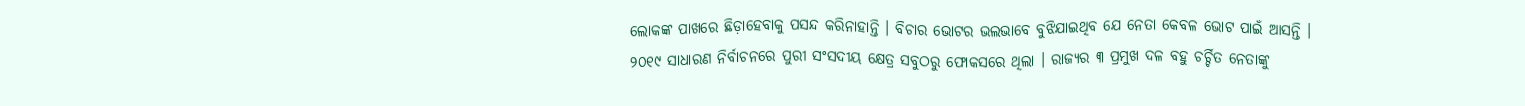ଲୋକଙ୍କ ପାଖରେ ଛିଡ଼ାହେବାକୁ ପସନ୍ଦ କରିନାହାନ୍ତି । ବିଚାର ଭୋଟର ଭଲଭାବେ ବୁଝିଯାଇଥିବ ଯେ ନେତା କେବଳ ଭୋଟ ପାଇଁ ଆସନ୍ତି ।
୨୦୧୯ ସାଧାରଣ ନିର୍ବାଚନରେ ପୁରୀ ସଂସଦୀୟ କ୍ଷେତ୍ର ସବୁଠରୁ ଫୋକସରେ ଥିଲା । ରାଜ୍ୟର ୩ ପ୍ରମୁଖ ଦଳ ବହୁ ଚର୍ଚ୍ଚିତ ନେତାଙ୍କୁ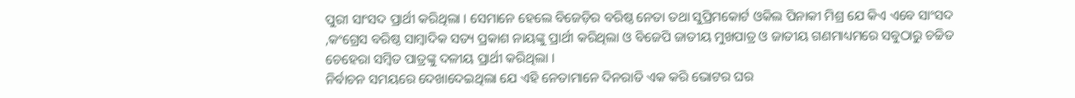ପୁରୀ ସାଂସଦ ପ୍ରାର୍ଥୀ କରିଥିଲା । ସେମାନେ ହେଲେ ବିଜେଡ଼ିର ବରିଷ୍ଠ ନେତା ତଥା ସୁପ୍ରିମକୋର୍ଟ ଓକିଲ ପିନାକୀ ମିଶ୍ର ଯେ କିଏ ଏବେ ସାଂସଦ ,କଂଗ୍ରେସ ବରିଷ୍ଠ ସାମ୍ବାଦିକ ସତ୍ୟ ପ୍ରକାଶ ନାୟଙ୍କୁ ପ୍ରାର୍ଥୀ କରିଥିଲା ଓ ବିଜେପି ଜାତୀୟ ମୁଖପାତ୍ର ଓ ଜାତୀୟ ଗଣମାଧ୍ୟମରେ ସବୁଠାରୁ ଚଚ୍ଚିତ ଚେହେରା ସମ୍ବିତ ପାତ୍ରଙ୍କୁ ଦଳୀୟ ପ୍ରାର୍ଥୀ କରିଥିଲା ।
ନିର୍ବାଚନ ସମୟରେ ଦେଖାଦେଇଥିଲା ଯେ ଏହି ନେତାମାନେ ଦିନରାତି ଏକ କରି ଭୋଟର ଘର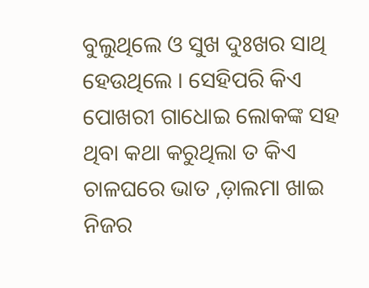ବୁଲୁଥିଲେ ଓ ସୁଖ ଦୁଃଖର ସାଥି ହେଉଥିଲେ । ସେହିପରି କିଏ ପୋଖରୀ ଗାଧୋଇ ଲୋକଙ୍କ ସହ ଥିବା କଥା କରୁଥିଲା ତ କିଏ ଚାଳଘରେ ଭାତ ,ଡ଼ାଲମା ଖାଇ ନିଜର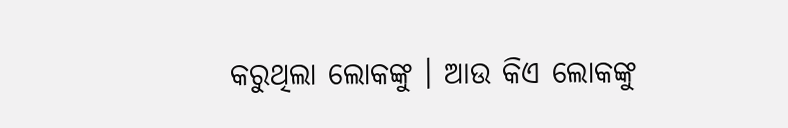କରୁଥିଲା ଲୋକଙ୍କୁ । ଆଉ କିଏ ଲୋକଙ୍କୁ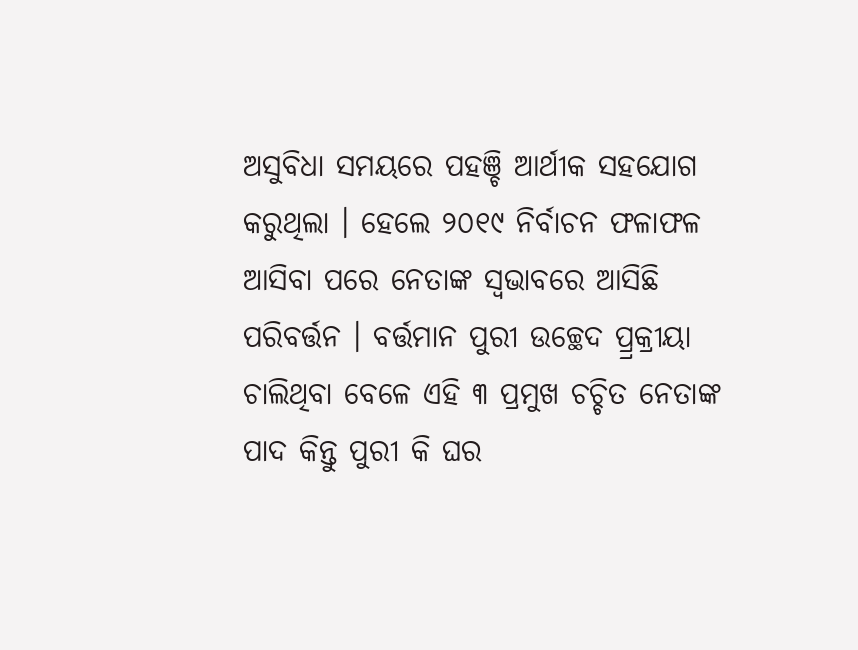ଅସୁବିଧା ସମୟରେ ପହଞ୍ଚି ଆର୍ଥୀକ ସହଯୋଗ କରୁଥିଲା । ହେଲେ ୨୦୧୯ ନିର୍ବାଚନ ଫଳାଫଳ ଆସିବା ପରେ ନେତାଙ୍କ ସ୍ୱଭାବରେ ଆସିଛି ପରିବର୍ତ୍ତନ । ବର୍ତ୍ତମାନ ପୁରୀ ଉଚ୍ଛେଦ ପ୍ର୍ରକ୍ରୀୟା ଚାଲିଥିବା ବେଳେ ଏହି ୩ ପ୍ରମୁଖ ଚଚ୍ଚିତ ନେତାଙ୍କ ପାଦ କିନ୍ତୁ ପୁରୀ କି ଘର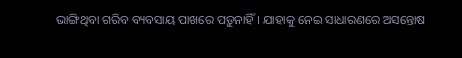ଭାଙ୍ଗିଥିବା ଗରିବ ବ୍ୟବସାୟ ପାଖରେ ପଡ଼ୁନାହିଁ । ଯାହାକୁ ନେଇ ସାଧାରଣରେ ଅସନ୍ତୋଷ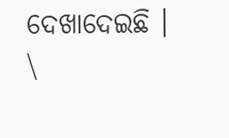ଦେଖାଦେଇଛି । \